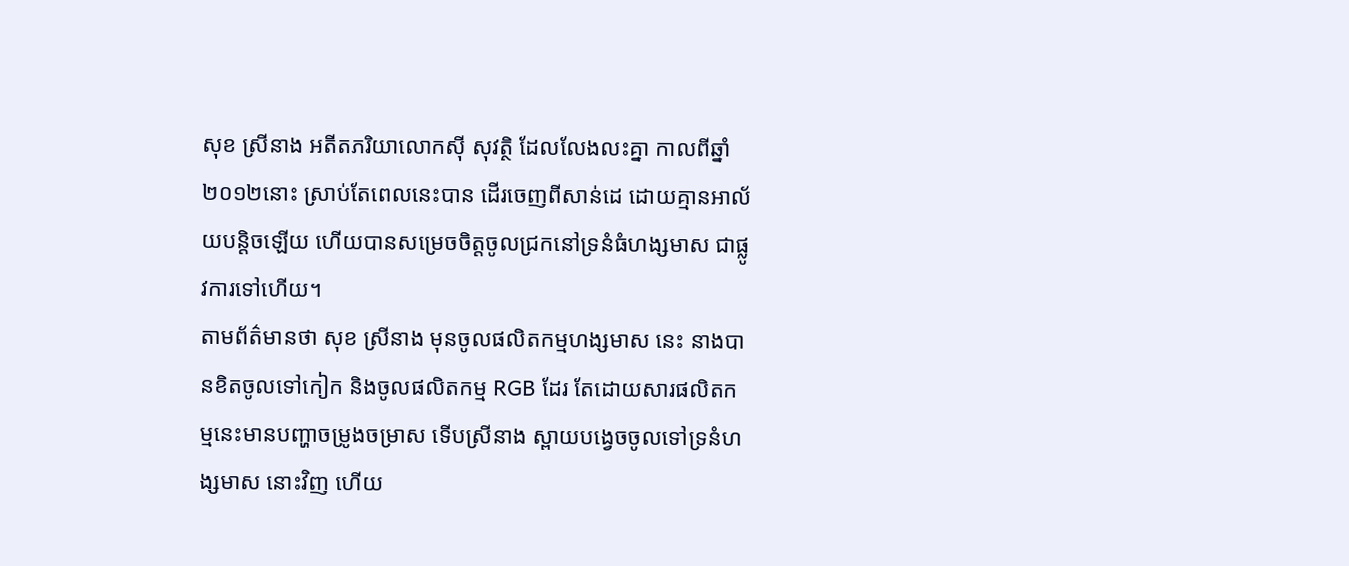សុខ ស្រីនាង អតីតភរិយាលោកស៊ី សុវត្ថិ ដែលលែងលះគ្នា កាលពីឆ្នាំ២០១២នោះ ស្រាប់តែពេលនេះបាន ដើរចេញពីសាន់ដេ ដោយគ្មានអាល័យបន្តិចឡើយ ហើយបានសម្រេចចិត្តចូលជ្រកនៅទ្រនំធំហង្សមាស ជាផ្លូវការទៅហើយ។
តាមព័ត៌មានថា សុខ ស្រីនាង មុនចូលផលិតកម្មហង្សមាស នេះ នាងបានខិតចូលទៅកៀក និងចូលផលិតកម្ម RGB ដែរ តែដោយសារផលិតកម្មនេះមានបញ្ហាចម្រូងចម្រាស ទើបស្រីនាង ស្ពាយបង្វេចចូលទៅទ្រនំហង្សមាស នោះវិញ ហើយ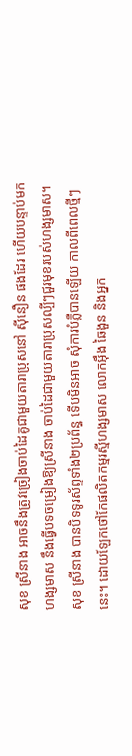សុខ ស្រីនាង អាចនឹងត្រូវច្រៀងចាប់ដៃគូជាមួយតារាប្រុសនៅ ស៊ីនឿន ផងដែរ ហើយបន្ទាប់មក ហង្សមាស នឹងធ្វើបទចម្រៀងឱ្យស្រីនាង ចាប់ដៃជាមួយតារាប្រុសល្បីៗជួរមុខរបស់ហង្សមាស។
សុខ ស្រីនាង បានបិទទូរស័ព្ទទាំង២ប្រព័ន្ធ ទើបមិនអាច សុំការបំភ្លឺបានឡើយ កាលពីពេលថ្មីៗនេះ។ ដោយឡែកថៅកែផលិតកម្មរស្មីហង្សមាស លោកអ៊ឹង ឆៃងួន និងអ្នក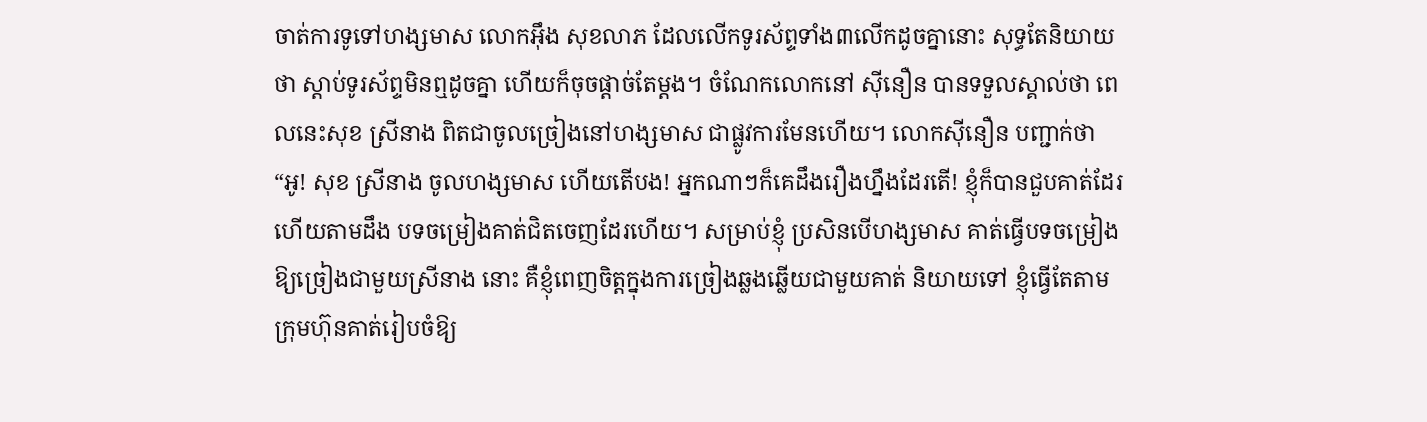ចាត់ការទូទៅហង្សមាស លោកអ៊ឹង សុខលាភ ដែលលើកទូរស័ព្ទទាំង៣លើកដូចគ្នានោះ សុទ្ធតែនិយាយថា ស្តាប់ទូរស័ព្ទមិនឮដូចគ្នា ហើយក៏ចុចផ្តាច់តែម្តង។ ចំណែកលោកនៅ ស៊ីនឿន បានទទួលស្គាល់ថា ពេលនេះសុខ ស្រីនាង ពិតជាចូលច្រៀងនៅហង្សមាស ជាផ្លូវការមែនហើយ។ លោកស៊ីនឿន បញ្ជាក់ថា “អូ! សុខ ស្រីនាង ចូលហង្សមាស ហើយតើបង! អ្នកណាៗក៏គេដឹងរឿងហ្នឹងដែរតើ! ខ្ញុំក៏បានជួបគាត់ដែរ ហើយតាមដឹង បទចម្រៀងគាត់ជិតចេញដែរហើយ។ សម្រាប់ខ្ញុំ ប្រសិនបើហង្សមាស គាត់ធ្វើបទចម្រៀងឱ្យច្រៀងជាមួយស្រីនាង នោះ គឺខ្ញុំពេញចិត្តក្នុងការច្រៀងឆ្លងឆ្លើយជាមួយគាត់ និយាយទៅ ខ្ញុំធ្វើតែតាមក្រុមហ៊ុនគាត់រៀបចំឱ្យ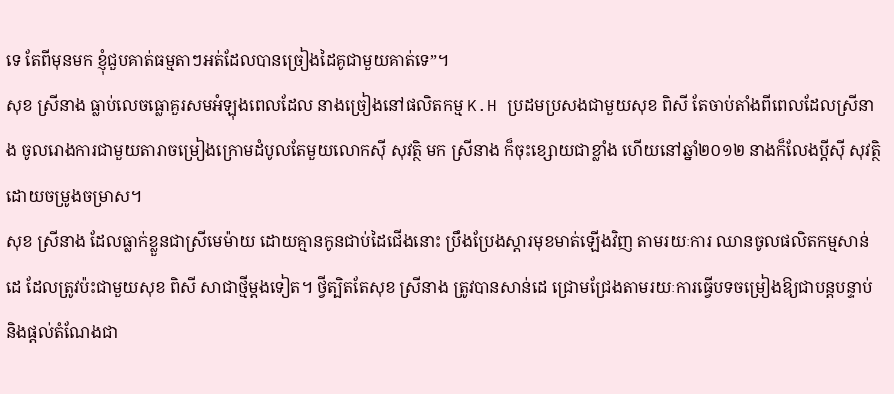ទេ តែពីមុនមក ខ្ញុំជួបគាត់ធម្មតាៗអត់ដែលបានច្រៀងដៃគូជាមួយគាត់ទេ”។
សុខ ស្រីនាង ធ្លាប់លេចធ្លោគួរសមអំឡុងពេលដែល នាងច្រៀងនៅផលិតកម្ម K.H ប្រដមប្រសងជាមួយសុខ ពិសី តែចាប់តាំងពីពេលដែលស្រីនាង ចូលរោងការជាមួយតារាចម្រៀងក្រោមដំបូលតែមួយលោកស៊ី សុវត្ថិ មក ស្រីនាង ក៏ចុះខ្សោយជាខ្លាំង ហើយនៅឆ្នាំ២០១២ នាងក៏លែងប្តីស៊ី សុវត្ថិ ដោយចម្រូងចម្រាស។
សុខ ស្រីនាង ដែលធ្លាក់ខ្លួនជាស្រីមេម៉ាយ ដោយគ្មានកូនជាប់ដៃជើងនោះ ប្រឹងប្រែងស្តារមុខមាត់ឡើងវិញ តាមរយៈការ ឈានចូលផលិតកម្មសាន់ដេ ដែលត្រូវប៉ះជាមួយសុខ ពិសី សាជាថ្មីម្តងទៀត។ ថ្វីត្បិតតែសុខ ស្រីនាង ត្រូវបានសាន់ដេ ជ្រោមជ្រែងតាមរយៈការធ្វើបទចម្រៀងឱ្យជាបន្តបន្ទាប់ និងផ្តល់តំណែងជា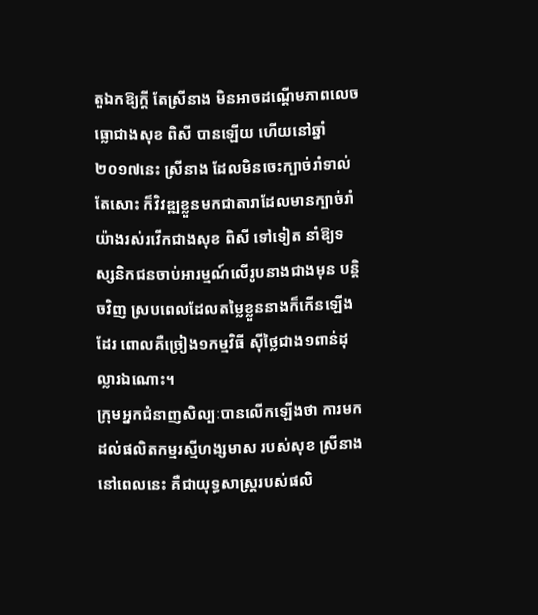តួឯកឱ្យក្តី តែស្រីនាង មិនអាចដណ្តើមភាពលេចធ្លោជាងសុខ ពិសី បានឡើយ ហើយនៅឆ្នាំ២០១៧នេះ ស្រីនាង ដែលមិនចេះក្បាច់រាំទាល់តែសោះ ក៏វិវឌ្ឍខ្លួនមកជាតារាដែលមានក្បាច់រាំយ៉ាងរស់រវើកជាងសុខ ពិសី ទៅទៀត នាំឱ្យទស្សនិកជនចាប់អារម្មណ៍លើរូបនាងជាងមុន បន្តិចវិញ ស្របពេលដែលតម្លៃខ្លួននាងក៏កើនឡើងដែរ ពោលគឺច្រៀង១កម្មវិធី ស៊ីថ្លៃជាង១ពាន់ដុល្លារឯណោះ។
ក្រុមអ្នកជំនាញសិល្បៈបានលើកឡើងថា ការមកដល់ផលិតកម្មរស្មីហង្សមាស របស់សុខ ស្រីនាង នៅពេលនេះ គឺជាយុទ្ធសាស្ត្ររបស់ផលិ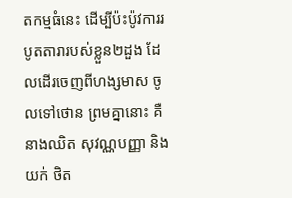តកម្មធំនេះ ដើម្បីប៉ះប៉ូវការរបូតតារារបស់ខ្លួន២ដួង ដែលដើរចេញពីហង្សមាស ចូលទៅថោន ព្រមគ្នានោះ គឺនាងឈិត សុវណ្ណបញ្ញា និងយក់ ថិត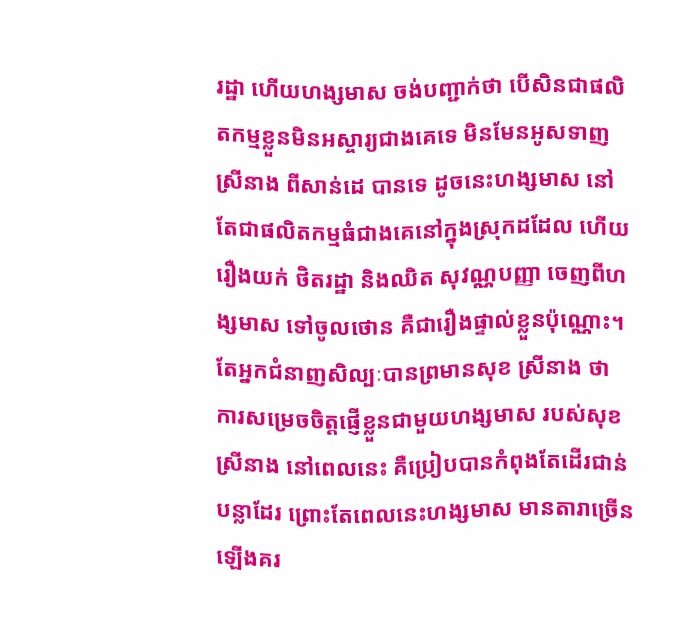រដ្ឋា ហើយហង្សមាស ចង់បញ្ជាក់ថា បើសិនជាផលិតកម្មខ្លួនមិនអស្ចារ្យជាងគេទេ មិនមែនអូសទាញស្រីនាង ពីសាន់ដេ បានទេ ដូចនេះហង្សមាស នៅតែជាផលិតកម្មធំជាងគេនៅក្នុងស្រុកដដែល ហើយរឿងយក់ ថិតរដ្ឋា និងឈិត សុវណ្ណបញ្ញា ចេញពីហង្សមាស ទៅចូលថោន គឺជារឿងផ្ទាល់ខ្លួនប៉ុណ្ណោះ។ តែអ្នកជំនាញសិល្បៈបានព្រមានសុខ ស្រីនាង ថា ការសម្រេចចិត្តផ្ញើខ្លួនជាមួយហង្សមាស របស់សុខ ស្រីនាង នៅពេលនេះ គឺប្រៀបបានកំពុងតែដើរជាន់បន្លាដែរ ព្រោះតែពេលនេះហង្សមាស មានតារាច្រើនឡើងគរ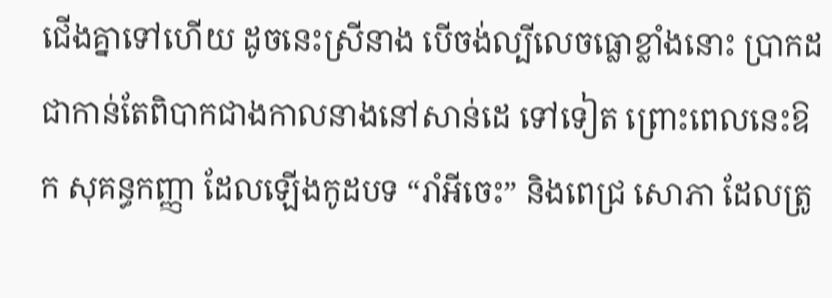ជើងគ្នាទៅហើយ ដូចនេះស្រីនាង បើចង់ល្បីលេចធ្លោខ្លាំងនោះ ប្រាកដជាកាន់តែពិបាកជាងកាលនាងនៅសាន់ដេ ទៅទៀត ព្រោះពេលនេះឱក សុគន្ធកញ្ញា ដែលឡើងកូដបទ “រាំអីចេះ” និងពេជ្រ សោភា ដែលត្រូ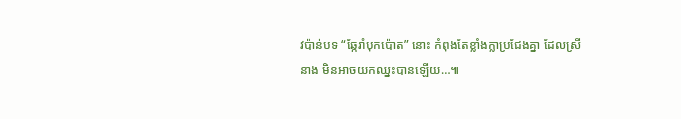វប៉ាន់បទ “ឆ្កែរាំបុកប៉ោត” នោះ កំពុងតែខ្លាំងក្លាប្រជែងគ្នា ដែលស្រីនាង មិនអាចយកឈ្នះបានឡើយ…៕